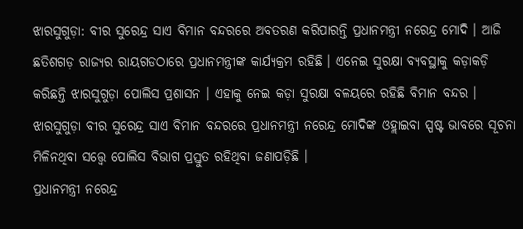ଝାରସୁଗୁଡ଼ା: ବୀର ସୁରେନ୍ଦ୍ର ସାଏ ବିମାନ ବନ୍ଦରରେ ଅବତରଣ କରିପାରନ୍ତି ପ୍ରଧାନମନ୍ତ୍ରୀ ନରେନ୍ଦ୍ର ମୋଦି । ଆଜି ଛତିଶଗଡ଼ ରାଜ୍ୟର ରାୟଗଡଠାରେ ପ୍ରଧାନମନ୍ତ୍ରୀଙ୍କ କାର୍ଯ୍ୟକ୍ରମ ରହିଛି । ଏନେଇ ସୁରକ୍ଷା ବ୍ୟବସ୍ଥାକୁ କଡ଼ାକଡ଼ି କରିଛନ୍ତି ଝାରସୁଗୁଡ଼ା ପୋଲିସ ପ୍ରଶାସନ । ଏହାକୁ ନେଇ କଡ଼ା ସୁରକ୍ଷା ବଳୟରେ ରହିଛି ବିମାନ ବନ୍ଦର । ଝାରସୁଗୁଡ଼ା ବୀର ସୁରେନ୍ଦ୍ର ସାଏ ବିମାନ ବନ୍ଦରରେ ପ୍ରଧାନମନ୍ତ୍ରୀ ନରେନ୍ଦ୍ର ମୋଦିଙ୍କ ଓହ୍ଲାଇବା ସ୍ପଷ୍ଟ ଭାବରେ ସୂଚନା ମିଳିନଥିବା ସତ୍ତ୍ୱେ ପୋଲିସ ବିଭାଗ ପ୍ରସ୍ତୁତ ରହିଥିବା ଜଣାପଡ଼ିଛି ।
ପ୍ରଧାନମନ୍ତ୍ରୀ ନରେନ୍ଦ୍ର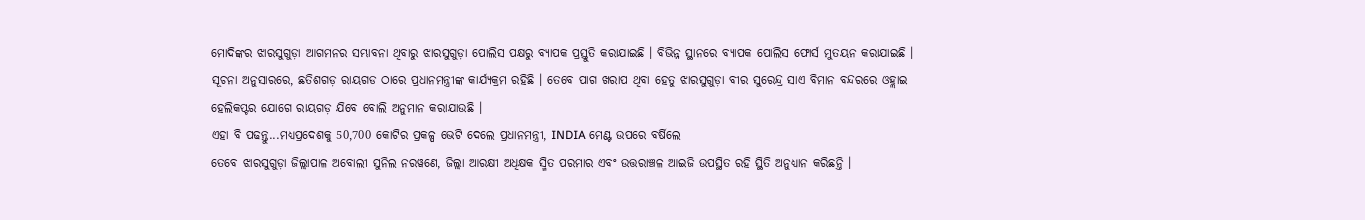ମୋଦିଙ୍କର ଝାରସୁଗୁଡ଼ା ଆଗମନର ସମ୍ଭାବନା ଥିବାରୁ ଝାରସୁଗୁଡ଼ା ପୋଲିସ ପକ୍ଷରୁ ବ୍ୟାପକ ପ୍ରସ୍ତୁତି କରାଯାଇଛି । ବିଭିନ୍ନ ସ୍ଥାନରେ ବ୍ୟାପକ ପୋଲିସ ଫୋର୍ସ ମୁତୟନ କରାଯାଇଛି । ସୂଚନା ଅନୁସାରରେ, ଛତିଶଗଡ଼ ରାୟଗଡ ଠାରେ ପ୍ରଧାନମନ୍ତ୍ରୀଙ୍କ କାର୍ଯ୍ୟକ୍ରମ ରହିଛି । ତେବେ ପାଗ ଖରାପ ଥିବା ହେତୁ ଝାରସୁଗୁଡ଼ା ବୀର ସୁରେନ୍ଦ୍ର ସାଏ ବିମାନ ବନ୍ଦରରେ ଓହ୍ଲାଇ ହେଲିକପ୍ଟର ଯୋଗେ ରାୟଗଡ଼ ଯିବେ ବୋଲି ଅନୁମାନ କରାଯାଉଛି ।
ଏହା ବି ପଢନ୍ତୁ...ମଧ୍ୟପ୍ରଦେଶକୁ 50,700 କୋଟିର ପ୍ରକଳ୍ପ ଭେଟି ଦେଲେ ପ୍ରଧାନମନ୍ତ୍ରୀ, INDIA ମେଣ୍ଟ ଉପରେ ବର୍ଷିଲେ
ତେବେ ଝାରସୁଗୁଡ଼ା ଜିଲ୍ଲାପାଳ ଅବୋଲୀ ସୁନିଲ ନରୱଣେ, ଜିଲ୍ଲା ଆରକ୍ଷୀ ଅଧିକ୍ଷକ ସ୍ମିତ ପରମାର ଏବଂ ଉତ୍ତରାଞ୍ଚଳ ଆଇଜି ଉପସ୍ଥିତ ରହି ସ୍ଥିତି ଅନୁଧ୍ୟାନ କରିଛନ୍ତି ।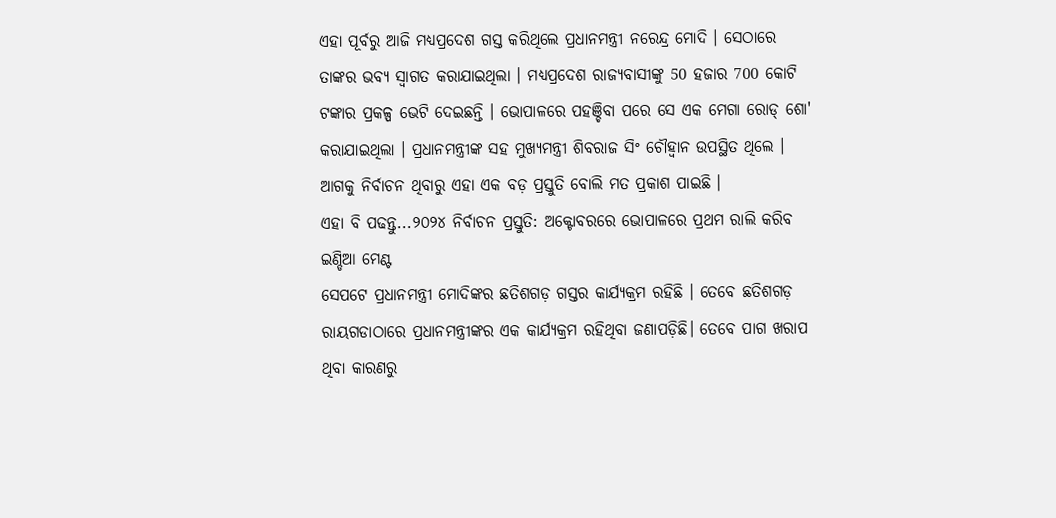ଏହା ପୂର୍ବରୁ ଆଜି ମଧ୍ୟପ୍ରଦେଶ ଗସ୍ତ କରିଥିଲେ ପ୍ରଧାନମନ୍ତ୍ରୀ ନରେନ୍ଦ୍ର ମୋଦି । ସେଠାରେ ତାଙ୍କର ଭବ୍ୟ ସ୍ବାଗତ କରାଯାଇଥିଲା । ମଧ୍ୟପ୍ରଦେଶ ରାଜ୍ୟବାସୀଙ୍କୁ 50 ହଜାର 700 କୋଟି ଟଙ୍କାର ପ୍ରକଳ୍ପ ଭେଟି ଦେଇଛନ୍ତି । ଭୋପାଳରେ ପହଞ୍ଚିବା ପରେ ସେ ଏକ ମେଗା ରୋଡ୍ ଶୋ' କରାଯାଇଥିଲା । ପ୍ରଧାନମନ୍ତ୍ରୀଙ୍କ ସହ ମୁଖ୍ୟମନ୍ତ୍ରୀ ଶିବରାଜ ସିଂ ଚୌହ୍ବାନ ଉପସ୍ଥିତ ଥିଲେ । ଆଗକୁ ନିର୍ବାଚନ ଥିବାରୁ ଏହା ଏକ ବଡ଼ ପ୍ରସ୍ତୁତି ବୋଲି ମତ ପ୍ରକାଶ ପାଇଛି ।
ଏହା ବି ପଢନ୍ତୁ...୨୦୨୪ ନିର୍ବାଚନ ପ୍ରସ୍ତୁତି: ଅକ୍ଟୋବରରେ ଭୋପାଳରେ ପ୍ରଥମ ରାଲି କରିବ ଇଣ୍ଡିଆ ମେଣ୍ଟ
ସେପଟେ ପ୍ରଧାନମନ୍ତ୍ରୀ ମୋଦିଙ୍କର ଛତିଶଗଡ଼ ଗସ୍ତର କାର୍ଯ୍ୟକ୍ରମ ରହିଛି । ତେବେ ଛତିଶଗଡ଼ ରାୟଗଡାଠାରେ ପ୍ରଧାନମନ୍ତ୍ରୀଙ୍କର ଏକ କାର୍ଯ୍ୟକ୍ରମ ରହିଥିବା ଜଣାପଡ଼ିଛି। ତେବେ ପାଗ ଖରାପ ଥିବା କାରଣରୁ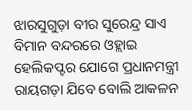ଝାରସୁଗୁଡ଼ା ବୀର ସୁରେନ୍ଦ୍ର ସାଏ ବିମାନ ବନ୍ଦରରେ ଓହ୍ଲାଇ ହେଲିକପ୍ଟର ଯୋଗେ ପ୍ରଧାନମନ୍ତ୍ରୀ ରାୟଗଡ଼ା ଯିବେ ବୋଲି ଆକଳନ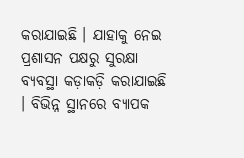କରାଯାଇଛି । ଯାହାକୁ ନେଇ ପ୍ରଶାସନ ପକ୍ଷରୁ ସୁରକ୍ଷା ବ୍ୟବସ୍ଥା କଡ଼ାକଡ଼ି କରାଯାଇଛି । ବିଭିନ୍ନ ସ୍ଥାନରେ ବ୍ୟାପକ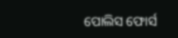ପୋଲିସ ଫୋର୍ସ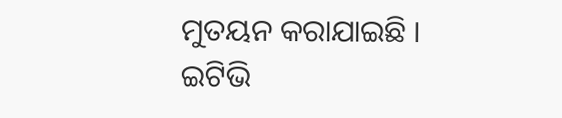ମୁତୟନ କରାଯାଇଛି ।
ଇଟିଭି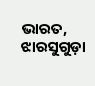ଭାରତ, ଝାରସୁଗୁଡ଼ା